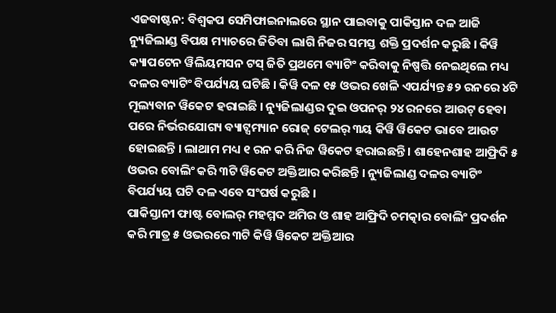ଏଜବାଷ୍ଟନ: ବିଶ୍ୱକପ ସେମିଫାଇନାଲରେ ସ୍ଥାନ ପାଇବାକୁ ପାକିସ୍ତାନ ଦଳ ଆଜି ନ୍ୟୁଜିଲାଣ୍ଡ ବିପକ୍ଷ ମ୍ୟାଚରେ ଜିତିବା ଲାଗି ନିଜର ସମସ୍ତ ଶକ୍ତି ପ୍ରଦର୍ଶନ କରୁଛି । କିୱି କ୍ୟାପଟେନ ୱିଲିୟମସନ ଟସ୍ ଜିତି ପ୍ରଥମେ ବ୍ୟାଟିଂ କରିବାକୁ ନିଷ୍ପତ୍ତି ନେଇଥିଲେ ମଧ୍ୟ ଦଳର ବ୍ୟାଟିଂ ବିପର୍ଯ୍ୟୟ ଘଟିଛି । କିୱି ଦଳ ୧୫ ଓଭର ଖେଳି ଏପର୍ଯ୍ୟନ୍ତ ୫୨ ରନରେ ୪ଟି ମୂଲ୍ୟବାନ ୱିକେଟ ହରାଇଛି । ନ୍ୟୁଜିଲାଣ୍ଡର ଦୁଇ ଓପନର୍ ୨୪ ରନରେ ଆଉଟ୍ ହେବା ପରେ ନିର୍ଭରଯୋଗ୍ୟ ବ୍ୟାଟ୍ସମ୍ୟାନ ରୋଜ୍ ଟେଲର୍ ୩ୟ କିୱି ୱିକେଟ ଭାବେ ଆଉଟ ହୋଇଛନ୍ତି । ଲାଥାମ ମଧ୍ୟ ୧ ରନ କରି ନିଜ ୱିକେଟ ହରାଇଛନ୍ତି । ଶାହେନଶାହ ଆଫ୍ରିଦି ୫ ଓଭର ବୋଲିଂ କରି ୩ଟି ୱିକେଟ ଅକ୍ତିଆର କରିଛନ୍ତି । ନ୍ୟୁଜିଲାଣ୍ଡ ଦଳର ବ୍ୟାଟିଂ ବିପର୍ଯ୍ୟୟ ଘଟି ଦଳ ଏବେ ସଂଘର୍ଷ କରୁଛି ।
ପାକିସ୍ତାନୀ ଫାଷ୍ଟ ବୋଲର୍ ମହମ୍ମଦ ଅମିର ଓ ଶାହ ଆଫ୍ରିଦି ଚମତ୍କାର ବୋଲିଂ ପ୍ରଦର୍ଶନ କରି ମାତ୍ର ୫ ଓଭରରେ ୩ଟି କିୱି ୱିକେଟ ଅକ୍ତିଆର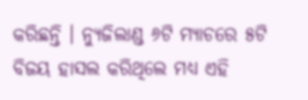କରିଛନ୍ତି । ନ୍ୟୁଜିଲାଣ୍ଡ ୬ଟି ମ୍ୟାଚରେ ୫ଟି ବିଜୟ ହାସଲ କରିଥିଲେ ମଧ୍ୟ ଏହି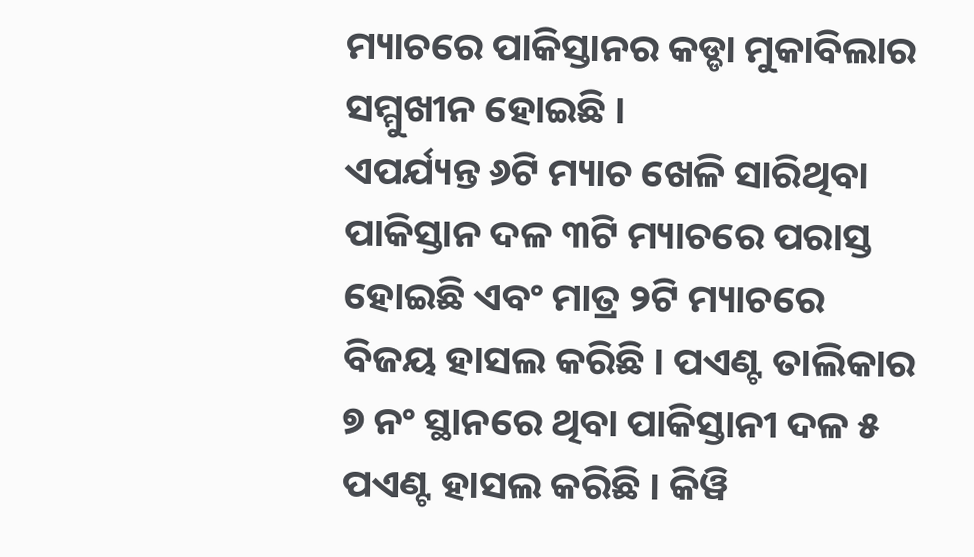ମ୍ୟାଚରେ ପାକିସ୍ତାନର କଡ୍ଡା ମୁକାବିଲାର ସମ୍ମୁଖୀନ ହୋଇଛି ।
ଏପର୍ଯ୍ୟନ୍ତ ୬ଟି ମ୍ୟାଚ ଖେଳି ସାରିଥିବା ପାକିସ୍ତାନ ଦଳ ୩ଟି ମ୍ୟାଚରେ ପରାସ୍ତ ହୋଇଛି ଏବଂ ମାତ୍ର ୨ଟି ମ୍ୟାଚରେ ବିଜୟ ହାସଲ କରିଛି । ପଏଣ୍ଟ ତାଲିକାର ୭ ନଂ ସ୍ଥାନରେ ଥିବା ପାକିସ୍ତାନୀ ଦଳ ୫ ପଏଣ୍ଟ ହାସଲ କରିଛି । କିୱି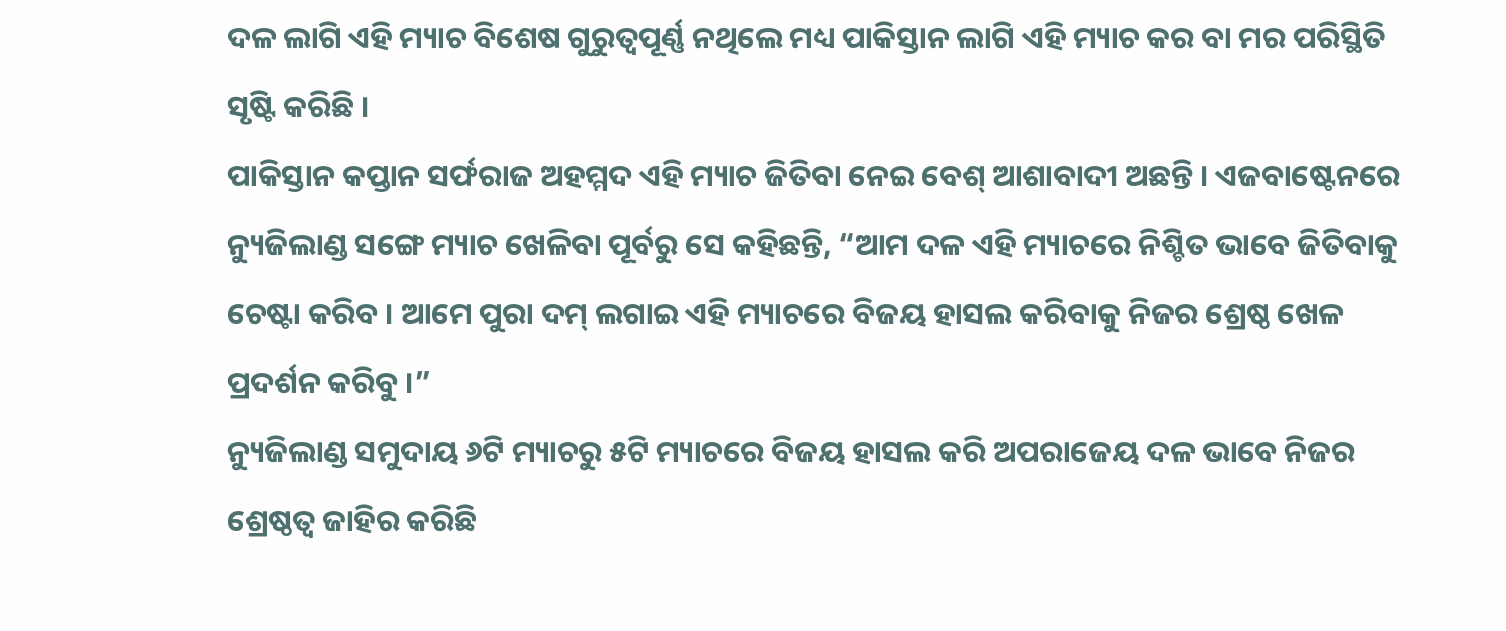ଦଳ ଲାଗି ଏହି ମ୍ୟାଚ ବିଶେଷ ଗୁରୁତ୍ୱପୂର୍ଣ୍ଣ ନଥିଲେ ମଧ୍ୟ ପାକିସ୍ତାନ ଲାଗି ଏହି ମ୍ୟାଚ କର ବା ମର ପରିସ୍ଥିତି ସୃଷ୍ଟି କରିଛି ।
ପାକିସ୍ତାନ କପ୍ତାନ ସର୍ଫରାଜ ଅହମ୍ମଦ ଏହି ମ୍ୟାଚ ଜିତିବା ନେଇ ବେଶ୍ ଆଶାବାଦୀ ଅଛନ୍ତି । ଏଜବାଷ୍ଟେନରେ ନ୍ୟୁଜିଲାଣ୍ଡ ସଙ୍ଗେ ମ୍ୟାଚ ଖେଳିବା ପୂର୍ବରୁ ସେ କହିଛନ୍ତି, “ଆମ ଦଳ ଏହି ମ୍ୟାଚରେ ନିଶ୍ଚିତ ଭାବେ ଜିତିବାକୁ ଚେଷ୍ଟା କରିବ । ଆମେ ପୁରା ଦମ୍ ଲଗାଇ ଏହି ମ୍ୟାଚରେ ବିଜୟ ହାସଲ କରିବାକୁ ନିଜର ଶ୍ରେଷ୍ଠ ଖେଳ ପ୍ରଦର୍ଶନ କରିବୁ ।”
ନ୍ୟୁଜିଲାଣ୍ଡ ସମୁଦାୟ ୬ଟି ମ୍ୟାଚରୁ ୫ଟି ମ୍ୟାଚରେ ବିଜୟ ହାସଲ କରି ଅପରାଜେୟ ଦଳ ଭାବେ ନିଜର ଶ୍ରେଷ୍ଠତ୍ୱ ଜାହିର କରିଛି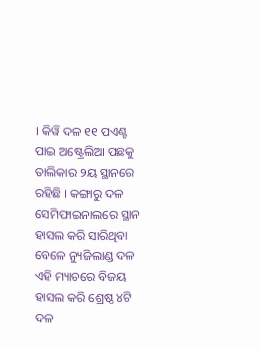। କିୱି ଦଳ ୧୧ ପଏଣ୍ଟ ପାଇ ଅଷ୍ଟ୍ରେଲିଆ ପଛକୁ ତାଲିକାର ୨ୟ ସ୍ଥାନରେ ରହିଛି । କଙ୍ଗାରୁ ଦଳ ସେମିଫାଇନାଲରେ ସ୍ଥାନ ହାସଲ କରି ସାରିଥିବା ବେଳେ ନ୍ୟୁଜିଲାଣ୍ଡ ଦଳ ଏହି ମ୍ୟାଚରେ ବିଜୟ ହାସଲ କରି ଶ୍ରେଷ୍ଠ ୪ଟି ଦଳ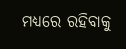ମଧ୍ୟରେ ରହିବାକୁ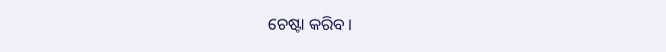ଚେଷ୍ଟା କରିବ ।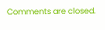Comments are closed.